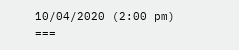10/04/2020 (2:00 pm)
===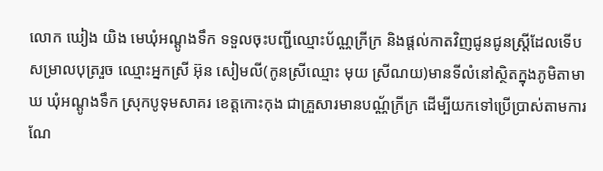លោក ឃៀង យិង មេឃុំអណ្តូងទឹក ទទួលចុះបញ្ជីឈ្មោះប័ណ្ណក្រីក្រ និងផ្តល់កាតវិញជូនជូនស្រី្តដែលទើបសម្រាលបុត្ររួច ឈ្មោះអ្នកស្រី អ៊ុន សៀមលី(កូនស្រីឈ្មោះ មុយ ស្រីណយ)មានទីលំនៅស្ថិតក្នុងភូមិតាមាឃ ឃុំអណ្តូងទឹក ស្រុកបូទុមសាគរ ខេត្តកោះកុង ជាគ្រួសារមានបណ្ណ័ក្រីក្រ ដើម្បីយកទៅប្រើប្រាស់តាមការណែ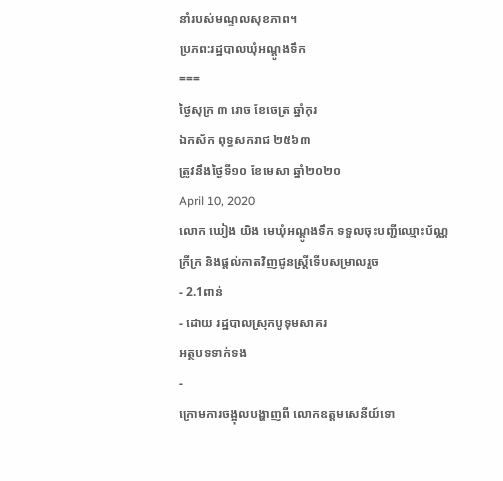នាំរបស់មណ្ទលសុខភាព។
ប្រភព:រដ្ឋបាលឃុំអណ្តូងទឹក
===
ថ្ងៃសុក្រ ៣ រោច ខែចេត្រ ឆ្នាំកុរ
ឯកស័ក ពុទ្ធសករាជ ២៥៦៣
ត្រូវនឹងថ្ងៃទី១០ ខែមេសា ឆ្នាំ២០២០
April 10, 2020
លោក ឃៀង យិង មេឃុំអណ្តូងទឹក ទទួលចុះបញ្ជីឈ្មោះប័ណ្ណក្រីក្រ និងផ្តល់កាតវិញជូនស្ត្រីទើបសម្រាលរួច
- 2.1ពាន់
- ដោយ រដ្ឋបាលស្រុកបូទុមសាគរ
អត្ថបទទាក់ទង
-
ក្រោមការចង្អុលបង្ហាញពី លោកឧត្តមសេនីយ៍ទោ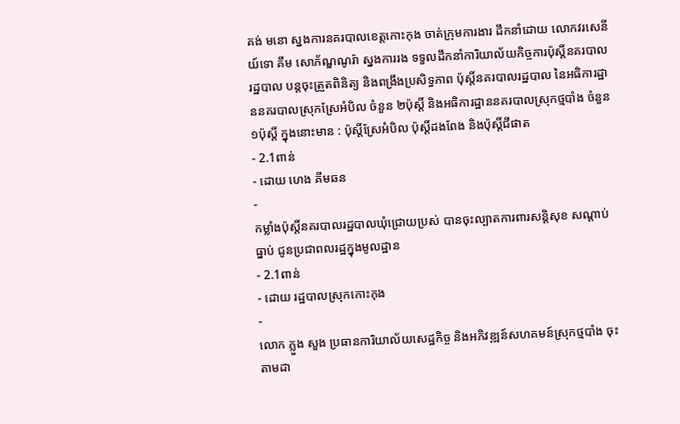គង់ មនោ ស្នងការនគរបាលខេត្តកោះកុង ចាត់ក្រុមការងារ ដឹកនាំដោយ លោកវរសេនីយ៍ទោ គឹម សោភ័ណ្ឌណូរ៉ា ស្នងការរង ទទួលដឹកនាំការិយាល័យកិច្ចការប៉ុស្តិ៍នគរបាលរដ្ឋបាល បន្តចុះត្រួតពិនិត្យ និងពង្រឹងប្រសិទ្ធភាព ប៉ុស្តិ៍នគរបាលរដ្ឋបាល នៃអធិការដ្ឋាននគរបាលស្រុកស្រែអំបិល ចំនួន ២ប៉ុស្តិ៍ និងអធិការដ្ឋាននគរបាលស្រុកថ្មបាំង ចំនួន ១ប៉ុស្តិ៍ ក្នុងនោះមាន : ប៉ុស្តិ៍ស្រែអំបិល ប៉ុស្តិ៍ដងពែង និងប៉ុស្តិ៍ជីផាត
- 2.1ពាន់
- ដោយ ហេង គីមឆន
-
កម្លាំងប៉ុស្តិ៍នគរបាលរដ្ឋបាលឃុំជ្រោយប្រស់ បានចុះល្បាតការពារសន្តិសុខ សណ្តាប់ធ្នាប់ ជូនប្រជាពលរដ្ឋក្នុងមូលដ្ឋាន
- 2.1ពាន់
- ដោយ រដ្ឋបាលស្រុកកោះកុង
-
លោក ភ្លួង សួង ប្រធានការិយាល័យសេដ្ឋកិច្ច និងអភិវឌ្ឍន៍សហគមន៍ស្រុកថ្មបាំង ចុះតាមដា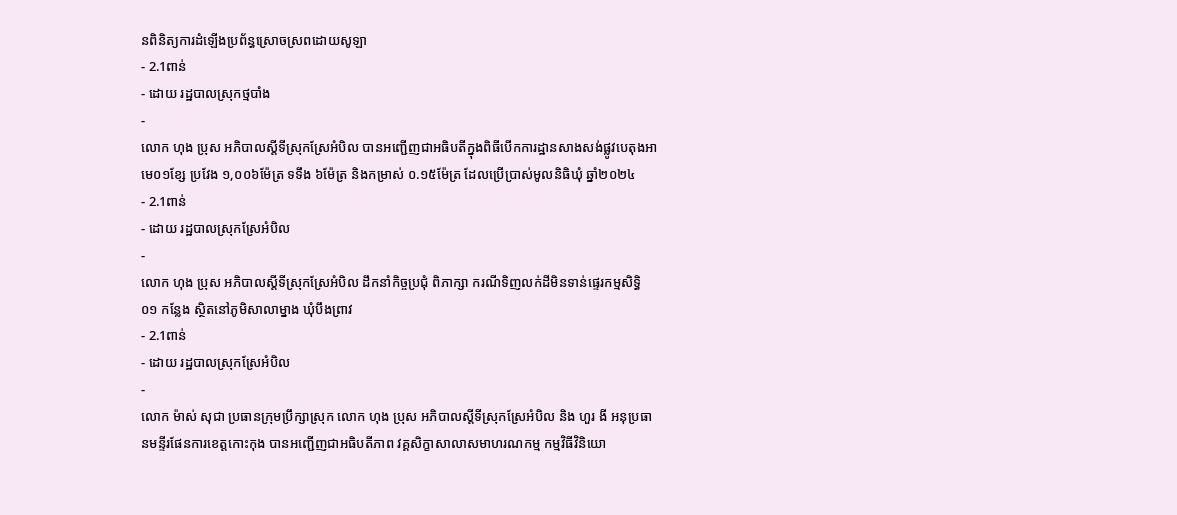នពិនិត្យការដំឡើងប្រព័ន្ធស្រោចស្រពដោយសូឡា
- 2.1ពាន់
- ដោយ រដ្ឋបាលស្រុកថ្មបាំង
-
លោក ហុង ប្រុស អភិបាលស្តីទីស្រុកស្រែអំបិល បានអញ្ជើញជាអធិបតីក្នុងពិធីបើកការដ្ឋានសាងសង់ផ្លូវបេតុងអាមេ០១ខ្សែ ប្រវែង ១,០០៦ម៉ែត្រ ទទឹង ៦ម៉ែត្រ និងកម្រាស់ ០.១៥ម៉ែត្រ ដែលប្រើប្រាស់មូលនិធិឃុំ ឆ្នាំ២០២៤
- 2.1ពាន់
- ដោយ រដ្ឋបាលស្រុកស្រែអំបិល
-
លោក ហុង ប្រុស អភិបាលស្តីទីស្រុកស្រែអំបិល ដឹកនាំកិច្ចប្រជុំ ពិភាក្សា ករណីទិញលក់ដីមិនទាន់ផ្ទេរកម្មសិទ្ធិ ០១ កន្លែង ស្ថិតនៅភូមិសាលាម្នាង ឃុំបឹងព្រាវ
- 2.1ពាន់
- ដោយ រដ្ឋបាលស្រុកស្រែអំបិល
-
លោក ម៉ាស់ សុជា ប្រធានក្រុមប្រឹក្សាស្រុក លោក ហុង ប្រុស អភិបាលស្តីទីស្រុកស្រែអំបិល និង ហួរ ងី អនុប្រធានមន្ទីរផែនការខេត្តកោះកុង បានអញ្ជើញជាអធិបតីភាព វគ្គសិក្ខាសាលាសមាហរណកម្ម កម្មវិធីវិនិយោ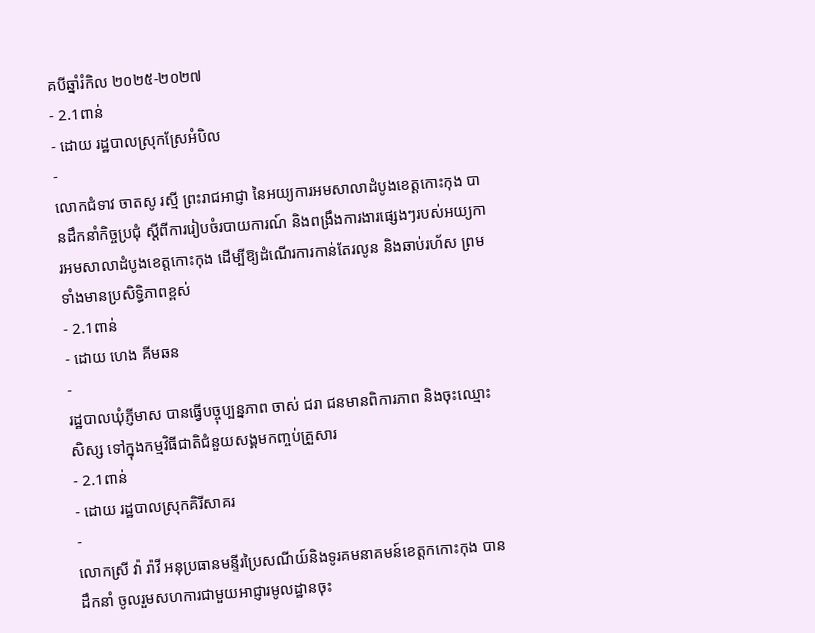គបីឆ្នាំរំកិល ២០២៥-២០២៧
- 2.1ពាន់
- ដោយ រដ្ឋបាលស្រុកស្រែអំបិល
-
លោកជំទាវ ចាតសូ រស្មី ព្រះរាជអាជ្ញា នៃអយ្យការអមសាលាដំបូងខេត្តកោះកុង បានដឹកនាំកិច្ចប្រជុំ ស្ដីពីការរៀបចំរបាយការណ៍ និងពង្រឹងការងារផ្សេងៗរបស់អយ្យការអមសាលាដំបូងខេត្តកោះកុង ដើម្បីឱ្យដំណើរការកាន់តែរលូន និងឆាប់រហ័ស ព្រមទាំងមានប្រសិទ្ធិភាពខ្ពស់
- 2.1ពាន់
- ដោយ ហេង គីមឆន
-
រដ្ឋបាលឃុំភ្ញីមាស បានធ្វើបច្ចុប្បន្នភាព ចាស់ ជរា ជនមានពិការភាព និងចុះឈ្មោះសិស្ស ទៅក្នុងកម្មវិធីជាតិជំនួយសង្គមកញ្ចប់គ្រួសារ
- 2.1ពាន់
- ដោយ រដ្ឋបាលស្រុកគិរីសាគរ
-
លោកស្រី វ៉ា រ៉ាវី អនុប្រធានមន្ទីរប្រៃសណីយ៍និងទូរគមនាគមន៍ខេត្តកកោះកុង បានដឹកនាំ ចូលរួមសហការជាមួយអាជ្ញារមូលដ្ឋានចុះ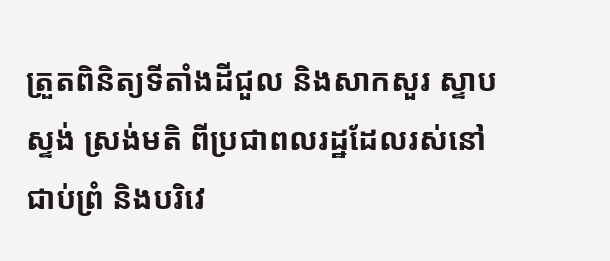ត្រួតពិនិត្យទីតាំងដីជួល និងសាកសួរ ស្ទាបស្ទង់ ស្រង់មតិ ពីប្រជាពលរដ្ឋដែលរស់នៅជាប់ព្រំ និងបរិវេ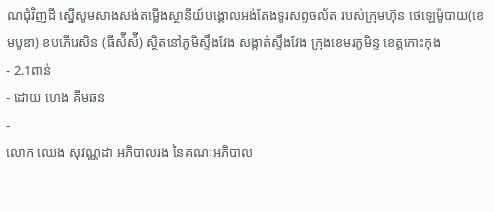ណជុំវិញដី ស្នេីសូមសាងសង់តម្លេីងស្ថានីយ៍បង្គោលអង់តែងទូរសព្ទចល័ត របស់ក្រុមហ៊ុន ថេឡេម៉ូបាយ(ខេមបូឌា) ខបភេីរេសិន (ធីស៉ីស៉ី) ស្ថិតនៅភូមិស្ទឹងវែង សង្កាត់ស្ទឹងវែង ក្រុងខេមរភូមិន្ទ ខេត្តកោះកុង
- 2.1ពាន់
- ដោយ ហេង គីមឆន
-
លោក ឈេង សុវណ្ណដា អភិបាលរង នៃគណៈអភិបាល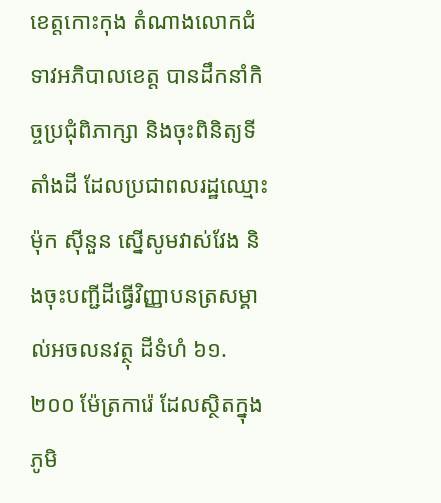ខេត្តកោះកុង តំណាងលោកជំទាវអភិបាលខេត្ត បានដឹកនាំកិច្ចប្រជុំពិភាក្សា និងចុះពិនិត្យទីតាំងដី ដែលប្រជាពលរដ្ឋឈ្មោះ ម៉ុក សុីនួន ស្នើសូមវាស់វែង និងចុះបញ្ជីដីធ្វើវិញ្ញាបនត្រសម្គាល់អចលនវត្ថុ ដីទំហំ ៦១.២០០ ម៉ែត្រការ៉េ ដែលស្ថិតក្នុងភូមិ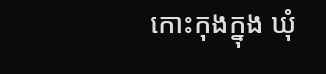កោះកុងក្នុង ឃុំ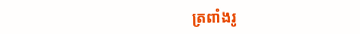ត្រពាំងរូ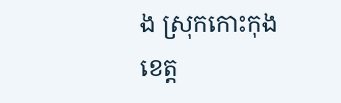ង ស្រុកកោះកុង ខេត្ត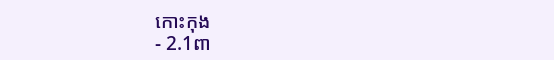កោះកុង
- 2.1ពា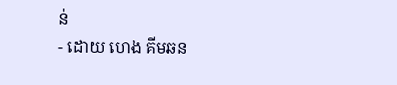ន់
- ដោយ ហេង គីមឆន